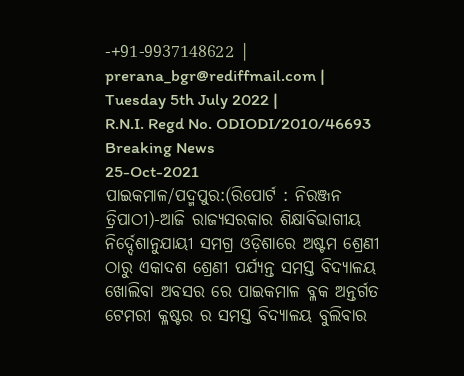-+91-9937148622 |
prerana_bgr@rediffmail.com |
Tuesday 5th July 2022 |
R.N.I. Regd No. ODIODI/2010/46693
Breaking News
25-Oct-2021
ପାଇକମାଳ/ପଦ୍ମପୁର:(ରିପୋର୍ଟ : ନିରଞ୍ଜନ ତ୍ରିପାଠୀ)-ଆଜି ରାଜ୍ୟସରକାର ଶିକ୍ଷାବିଭାଗୀୟ ନିର୍ଦ୍ଦେଶାନୁଯାୟୀ ସମଗ୍ର ଓଡ଼ିଶାରେ ଅଷ୍ଟମ ଶ୍ରେଣୀ ଠାରୁ ଏକାଦଶ ଶ୍ରେଣୀ ପର୍ଯ୍ୟନ୍ତ ସମସ୍ତ ବିଦ୍ୟାଳୟ ଖୋଲିବା ଅବସର ରେ ପାଇକମାଳ ବ୍ଳକ ଅନ୍ତର୍ଗତ ଟେମରୀ କ୍ଳଷ୍ଟର ର ସମସ୍ତ ବିଦ୍ୟାଳୟ ବୁଲିବାର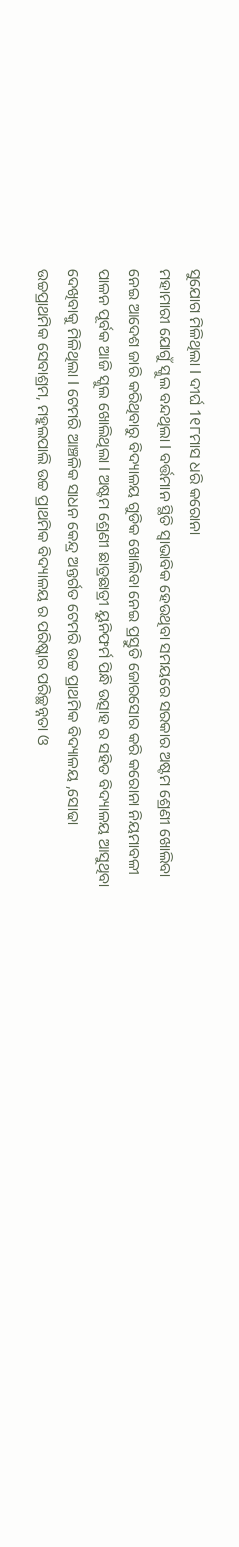ସୁଯୋଗ ମିଳିଥିଲା l ଦୀର୍ଘ 1୧୮ମାସ ଧରି କରୋନା
ମହାମାରୀ ଯୋଗୁଁ ସ୍କୁଲ ବନ୍ଦଥିଲା l ବର୍ତ୍ତମାନ ସ୍ଥିତି ସ୍ୱାଭାବିକ ହେଉଥିବା ସମୟରେ ସରକାର ଅଷ୍ଟମ ଶ୍ରେଣୀ ଖୋଲିବା ନେଇ ଆଦେଶ ଜାରି କରିଥିବାରୁ ବିଦ୍ୟାଳୟ ଗୁଡିକ ଖୋଲିବା ନେଇ ପ୍ରସ୍ତୁତି ଜୋରସୋର କରି କରୋନା ନିୟମାବଳୀ ପାଳନ ପୂର୍ବକ ଆଜି ସ୍କୁଲ ଖୋଲିଥିଲା l ଅଷ୍ଟମ ଶ୍ରେଣୀ ଛାତ୍ରଛାତ୍ରୀ ୟୁନିଫର୍ମ ପିନ୍ଧି ଉତ୍ସାହ ର ସହିତ ବିଦ୍ୟାଳୟ ଆସୁଥିବା ଦେଖିବାକୁ ମିଳିଥିଲା l ଟେମରି ଆଞ୍ଚଳିକ ସାଧନ କେନ୍ଦ୍ର ଅନ୍ତର୍ଗତ ଟେମରି ଉଚ୍ଚ ପ୍ରାଥମିକ ବିଦ୍ୟାଳୟ ,ସୋଢା ଉଚ୍ଚପ୍ରାଥମିକ ସେବାଶ୍ରମ, ମହୁଲପାଲି ଉଚ୍ଚ ପ୍ରାଥମିକ ବିଦ୍ୟାଳୟ ର ପରିଷ୍କାର ପରିଚ୍ଛନ୍ନତା ଓ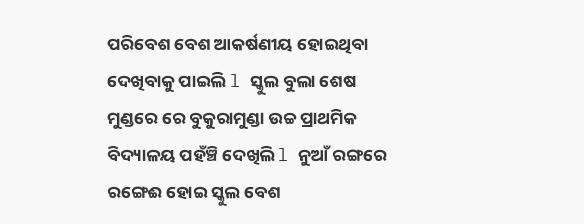ପରିବେଶ ବେଶ ଆକର୍ଷଣୀୟ ହୋଇଥିବା ଦେଖିବାକୁ ପାଇଲି l ସ୍କୁଲ ବୁଲା ଶେଷ ମୁଣ୍ଡରେ ରେ ବୁକୁରାମୁଣ୍ଡା ଉଚ୍ଚ ପ୍ରାଥମିକ ବିଦ୍ୟାଳୟ ପହଁଞ୍ଚି ଦେଖିଲି l ନୁଆଁ ରଙ୍ଗରେ ରଙ୍ଗେଈ ହୋଇ ସ୍କୁଲ ବେଶ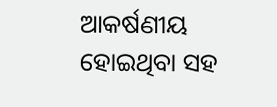ଆକର୍ଷଣୀୟ ହୋଇଥିବା ସହ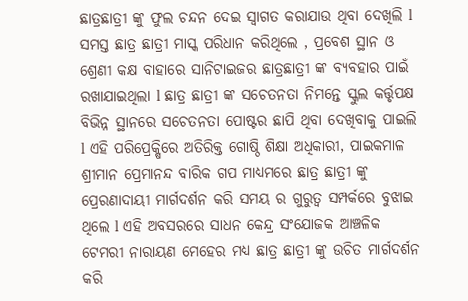ଛାତ୍ରଛାତ୍ରୀ ଙ୍କୁ ଫୁଲ ଚନ୍ଦନ ଦେଇ ସ୍ବାଗତ କରାଯାଉ ଥିବା ଦେଖିଲି l ସମସ୍ତ ଛାତ୍ର ଛାତ୍ରୀ ମାସ୍କ ପରିଧାନ କରିଥିଲେ , ପ୍ରବେଶ ସ୍ଥାନ ଓ ଶ୍ରେଣୀ କକ୍ଷ ବାହାରେ ସାନିଟାଇଜର ଛାତ୍ରଛାତ୍ରୀ ଙ୍କ ବ୍ୟବହାର ପାଇଁ ରଖାଯାଇଥିଲା l ଛାତ୍ର ଛାତ୍ରୀ ଙ୍କ ସଚେତନତା ନିମନ୍ତେ ସ୍କୁଲ କର୍ତ୍ତୃପକ୍ଷ ବିଭିନ୍ନ ସ୍ଥାନରେ ସଚେତନତା ପୋଷ୍ଟର ଛାପି ଥିବା ଦେଖିବାକୁ ପାଇଲି l ଏହି ପରିପ୍ରେକ୍ଷିରେ ଅତିରିକ୍ତ ଗୋଷ୍ଠି ଶିକ୍ଷା ଅଧିକାରୀ, ପାଇକମାଳ ଶ୍ରୀମାନ ପ୍ରେମାନନ୍ଦ ବାରିକ ଗପ ମାଧ୍ୟମରେ ଛାତ୍ର ଛାତ୍ରୀ ଙ୍କୁ ପ୍ରେରଣାଦାୟୀ ମାର୍ଗଦର୍ଶନ କରି ସମୟ ର ଗୁରୁତ୍ୱ ସମ୍ପର୍କରେ ବୁଝାଇ ଥିଲେ l ଏହି ଅବସରରେ ସାଧନ କେନ୍ଦ୍ର ସଂଯୋଜକ ଆଞ୍ଚଳିକ ଟେମରୀ ନାରାୟଣ ମେହେର ମଧ୍ୟ ଛାତ୍ର ଛାତ୍ରୀ ଙ୍କୁ ଉଚିତ ମାର୍ଗଦର୍ଶନ କରି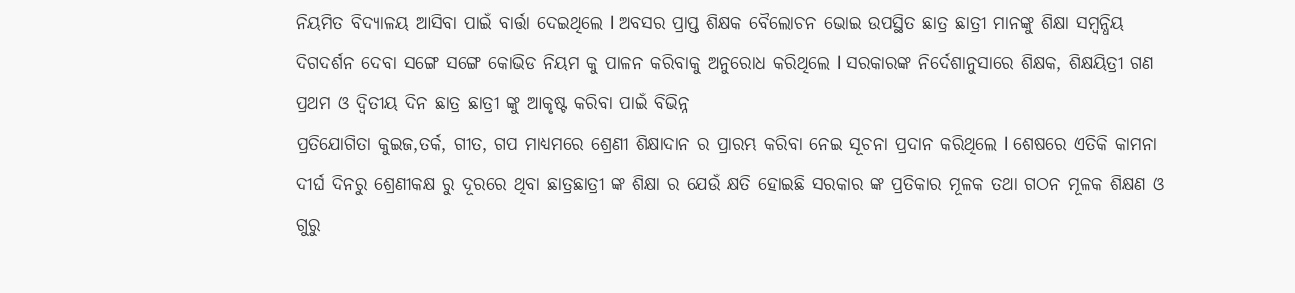ନିୟମିତ ବିଦ୍ୟାଳୟ ଆସିବା ପାଇଁ ବାର୍ତ୍ତା ଦେଇଥିଲେ l ଅବସର ପ୍ରାପ୍ତ ଶିକ୍ଷକ ବୈଲୋଚନ ଭୋଇ ଉପସ୍ଥିତ ଛାତ୍ର ଛାତ୍ରୀ ମାନଙ୍କୁ ଶିକ୍ଷା ସମ୍ବନ୍ଧିୟ ଦିଗଦର୍ଶନ ଦେବା ସଙ୍ଗେ ସଙ୍ଗେ କୋଭିଡ ନିୟମ କୁ ପାଳନ କରିବାକୁ ଅନୁରୋଧ କରିଥିଲେ l ସରକାରଙ୍କ ନିର୍ଦେଶାନୁସାରେ ଶିକ୍ଷକ, ଶିକ୍ଷୟିତ୍ରୀ ଗଣ ପ୍ରଥମ ଓ ଦ୍ଵିତୀୟ ଦିନ ଛାତ୍ର ଛାତ୍ରୀ ଙ୍କୁ ଆକୃଷ୍ଟ କରିବା ପାଇଁ ବିଭିନ୍ନ
ପ୍ରତିଯୋଗିତା କୁଇଜ,ତର୍କ, ଗୀତ, ଗପ ମାଧ୍ୟମରେ ଶ୍ରେଣୀ ଶିକ୍ଷାଦାନ ର ପ୍ରାରମ୍ଭ କରିବା ନେଇ ସୂଚନା ପ୍ରଦାନ କରିଥିଲେ l ଶେଷରେ ଏତିକି କାମନା ଦୀର୍ଘ ଦିନରୁ ଶ୍ରେଣୀକକ୍ଷ ରୁ ଦୂରରେ ଥିବା ଛାତ୍ରଛାତ୍ରୀ ଙ୍କ ଶିକ୍ଷା ର ଯେଉଁ କ୍ଷତି ହୋଇଛି ସରକାର ଙ୍କ ପ୍ରତିକାର ମୂଳକ ତଥା ଗଠନ ମୂଳକ ଶିକ୍ଷଣ ଓ ଗୁରୁ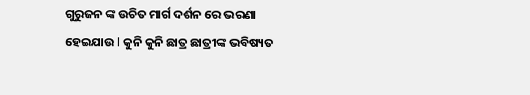ଗୁରୁଜନ ଙ୍କ ଉଚିତ ମାର୍ଗ ଦର୍ଶନ ରେ ଭରଣା ହେଇଯାଉ l କୁନି କୁନି ଛାତ୍ର ଛାତ୍ରୀଙ୍କ ଭବିଷ୍ୟତ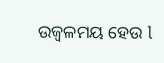ଉଜ୍ବଳମୟ ହେଉ l